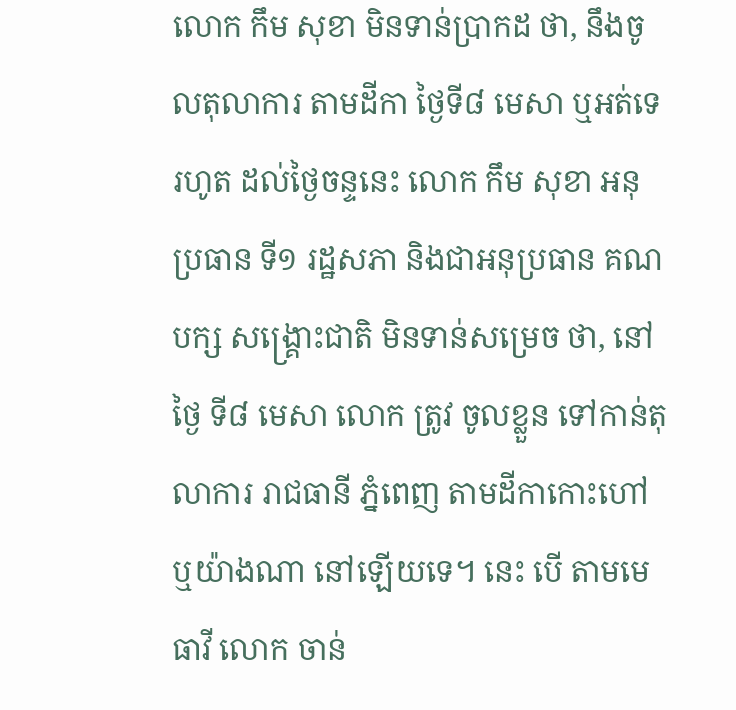លោក កឹម សុខា មិនទាន់ប្រាកដ ថា, នឹងចូលតុលាការ តាមដីកា ថ្ងៃទី៨ មេសា ឬអត់ទេ
រហូត ដល់ថ្ងៃចន្ទនេះ លោក កឹម សុខា អនុប្រធាន ទី១ រដ្ឋសភា និងជាអនុប្រធាន គណបក្ស សង្គ្រោះជាតិ មិនទាន់សម្រេច ថា, នៅថ្ងៃ ទី៨ មេសា លោក ត្រូវ ចូលខ្លួន ទៅកាន់តុលាការ រាជធានី ភ្នំពេញ តាមដីកាកោះហៅ ឬយ៉ាងណា នៅឡើយទេ។ នេះ បើ តាមមេធាវី លោក ចាន់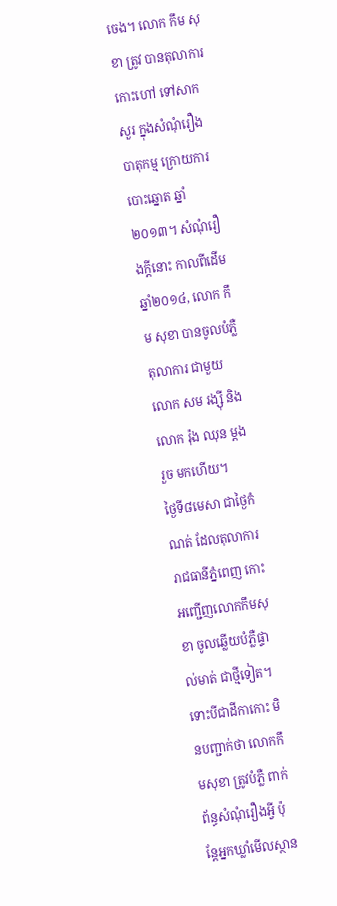ចេង។ លោក កឹម សុខា ត្រូវ បានតុលាការ កោះហៅ ទៅសាកសួរ ក្នុងសំណុំរឿង បាតុកម្ម ក្រោយការបោះឆ្នោត ឆ្នាំ២០១៣។ សំណុំរឿងក្តីនោះ កាលពីដើម ឆ្នាំ២០១៤, លោក កឹម សុខា បានចូលបំភ្លឺ តុលាការ ជាមួយ លោក សម រង្ស៊ី និងលោក រ៉ុង ឈុន ម្តងរួច មកហើយ។
ថ្ងៃទី៨មេសា ជាថ្ងៃកំណត់ ដែលតុលាការរាជធានីភ្នំពេញ កោះអញ្ជើញលោកកឹមសុខា ចូលឆ្លើយបំភ្លឺផ្ទាល់មាត់ ជាថ្មីទៀត។ ទោះបីជាដីកាកោះ មិនបញ្ជាក់ថា លោកកឹមសុខា ត្រូវបំភ្លឺ ពាក់ព័ន្ធសំណុំរឿងអ្វី ប៉ុន្តែអ្នកឃ្លាំមើលស្ថាន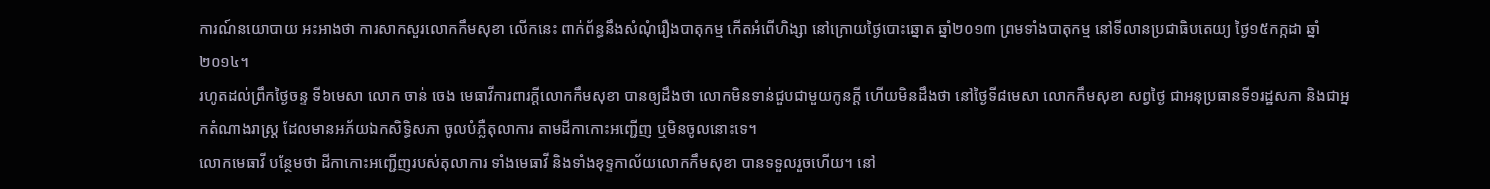ការណ៍នយោបាយ អះអាងថា ការសាកសួរលោកកឹមសុខា លើកនេះ ពាក់ព័ន្ធនឹងសំណុំរឿងបាតុកម្ម កើតអំពើហិង្សា នៅក្រោយថ្ងៃបោះឆ្នោត ឆ្នាំ២០១៣ ព្រមទាំងបាតុកម្ម នៅទីលានប្រជាធិបតេយ្យ ថ្ងៃ១៥កក្កដា ឆ្នាំ២០១៤។
រហូតដល់ព្រឹកថ្ងៃចន្ទ ទី៦មេសា លោក ចាន់ ចេង មេធាវីការពារក្តីលោកកឹមសុខា បានឲ្យដឹងថា លោកមិនទាន់ជួបជាមួយកូនក្តី ហើយមិនដឹងថា នៅថ្ងៃទី៨មេសា លោកកឹមសុខា សព្វថ្ងៃ ជាអនុប្រធានទី១រដ្ឋសភា និងជាអ្នកតំណាងរាស្ត្រ ដែលមានអភ័យឯកសិទ្ធិសភា ចូលបំភ្លឺតុលាការ តាមដីកាកោះអញ្ជើញ ឬមិនចូលនោះទេ។
លោកមេធាវី បន្ថែមថា ដីកាកោះអញ្ជើញរបស់តុលាការ ទាំងមេធាវី និងទាំងខុទ្ទកាល័យលោកកឹមសុខា បានទទួលរួចហើយ។ នៅ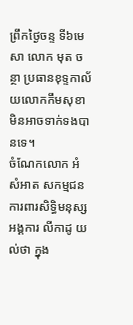ព្រឹកថ្ងៃចន្ទ ទី៦មេសា លោក មុត ចន្ថា ប្រធានខុទ្ទកាល័យលោកកឹមសុខា មិនអាចទាក់ទងបានទេ។
ចំណែកលោក អំ សំអាត សកម្មជនការពារសិទ្ធិមនុស្ស អង្គការ លីកាដូ យល់ថា ក្នុង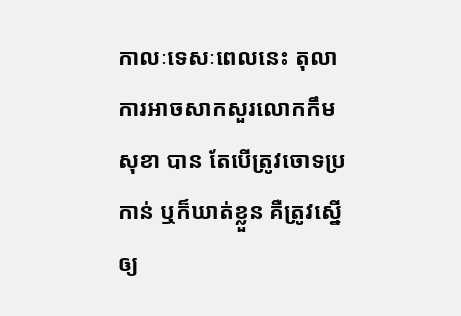កាលៈទេសៈពេលនេះ តុលាការអាចសាកសួរលោកកឹមសុខា បាន តែបើត្រូវចោទប្រកាន់ ឬក៏ឃាត់ខ្លួន គឺត្រូវស្នើឲ្យ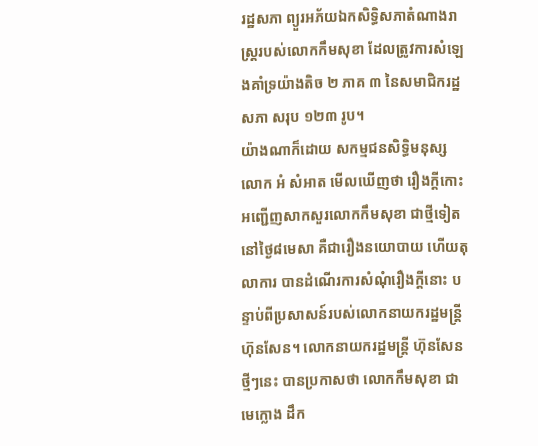រដ្ឋសភា ព្យួរអភ័យឯកសិទ្ធិសភាតំណាងរាស្ត្ររបស់លោកកឹមសុខា ដែលត្រូវការសំឡេងគាំទ្រយ៉ាងតិច ២ ភាគ ៣ នៃសមាជិករដ្ឋសភា សរុប ១២៣ រូប។
យ៉ាងណាក៏ដោយ សកម្មជនសិទ្ធិមនុស្ស លោក អំ សំអាត មើលឃើញថា រឿងក្តីកោះអញ្ជើញសាកសួរលោកកឹមសុខា ជាថ្មីទៀត នៅថ្ងៃ៨មេសា គឺជារឿងនយោបាយ ហើយតុលាការ បានដំណើរការសំណុំរឿងក្តីនោះ បន្ទាប់ពីប្រសាសន៍របស់លោកនាយករដ្ឋមន្ត្រី ហ៊ុនសែន។ លោកនាយករដ្ឋមន្ត្រី ហ៊ុនសែន ថ្មីៗនេះ បានប្រកាសថា លោកកឹមសុខា ជាមេក្លោង ដឹក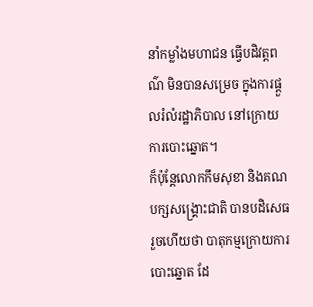នាំកម្លាំងមហាជន ធ្វើបដិវត្តពណ៌ មិនបានសម្រេច ក្នុងការផ្តួលរំលំរដ្ឋាភិបាល នៅក្រោយការបោះឆ្នោត។
ក៏ប៉ុន្តែលោកកឹមសុខា និងគណបក្សសង្គ្រោះជាតិ បានបដិសេធរួចហើយថា បាតុកម្មក្រោយការបោះឆ្នោត ដែ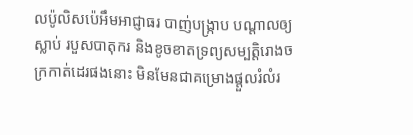លប៉ូលិសប៉េអឹមអាជ្ញាធរ បាញ់បង្ក្រាប បណ្តាលឲ្យស្លាប់ របួសបាតុករ និងខូចខាតទ្រព្យសម្បត្តិរោងចក្រកាត់ដេរផងនោះ មិនមែនជាគម្រោងផ្តួលរំលំរ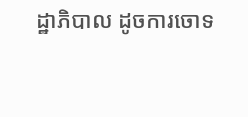ដ្ឋាភិបាល ដូចការចោទ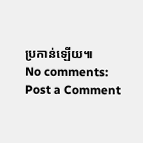ប្រកាន់ឡើយ៕
No comments:
Post a Comment